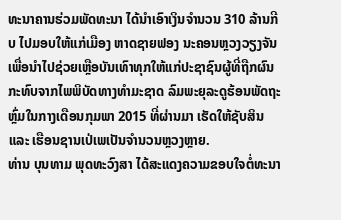ທະນາຄານຮ່ວມພັດທະນາ ໄດ້ນຳເອົາເງິນຈຳນວນ 310 ລ້ານກີບ ໄປມອບໃຫ້ແກ່ເມືອງ ຫາດຊາຍຟອງ ນະຄອນຫຼວງວຽງຈັນ ເພື່ອນຳໄປຊ່ວຍເຫຼືອບັນເທົາທຸກໃຫ້ແກ່ປະຊາຊົນຜູ້ທີ່ຖືກຜົນ ກະທົບຈາກໄພພິບັດທາງທຳມະຊາດ ລົມພະຍຸລະດູຮ້ອນພັດຖະຫຼົ່ມໃນກາງເດືອນກຸມພາ 2015 ທີ່ຜ່ານມາ ເຮັດໃຫ້ຊັບສິນ ແລະ ເຮືອນຊານເປ່ເພເປັນຈຳນວນຫຼວງຫຼາຍ.
ທ່ານ ບຸນທາມ ພຸດທະວົງສາ ໄດ້ສະແດງຄວາມຂອບໃຈຕໍ່ທະນາ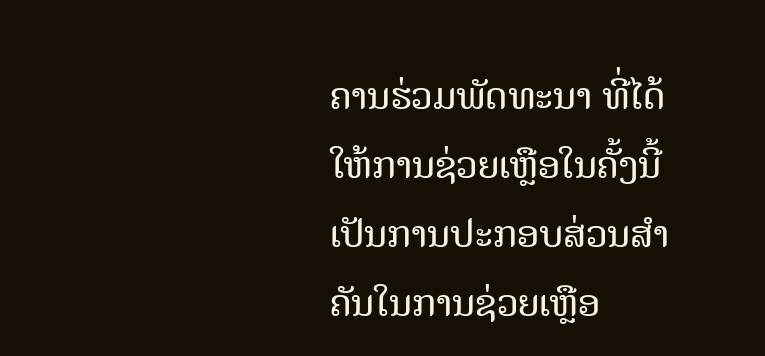ຄານຮ່ວມພັດທະນາ ທີ່ໄດ້ໃຫ້ການຊ່ວຍເຫຼືອໃນຄັ້ງນີ້ ເປັນການປະກອບສ່ວນສຳຄັນໃນການຊ່ວຍເຫຼືອ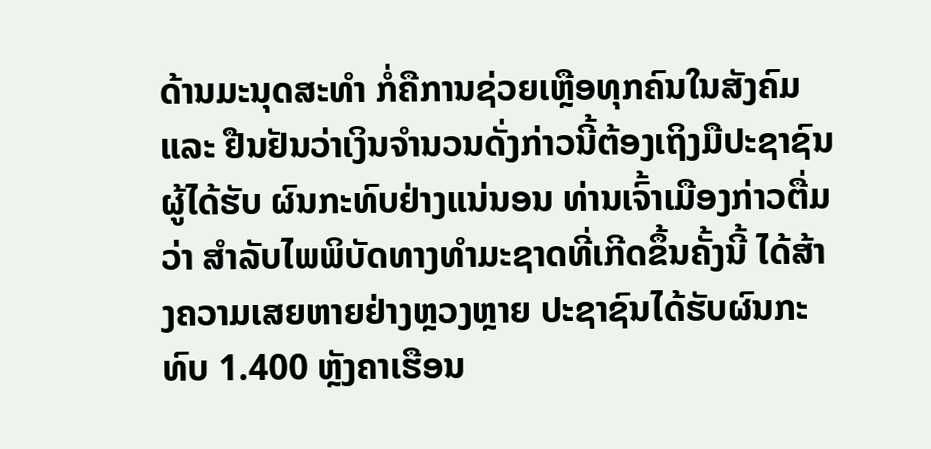ດ້ານມະນຸດສະທຳ ກໍ່ຄືການຊ່ວຍເຫຼືອທຸກຄົນໃນສັງຄົມ ແລະ ຢືນຢັນວ່າເງິນຈຳນວນດັ່ງກ່າວນີ້ຕ້ອງເຖິງມືປະຊາຊົນຜູ້ໄດ້ຮັບ ຜົນກະທົບຢ່າງແນ່ນອນ ທ່ານເຈົ້າເມືອງກ່າວຕື່ມວ່າ ສຳລັບໄພພິບັດທາງທຳມະຊາດທີ່ເກີດຂຶ້ນຄັ້ງນີ້ ໄດ້ສ້າງຄວາມເສຍຫາຍຢ່າງຫຼວງຫຼາຍ ປະຊາຊົນໄດ້ຮັບຜົນກະທົບ 1.400 ຫຼັງຄາເຮືອນ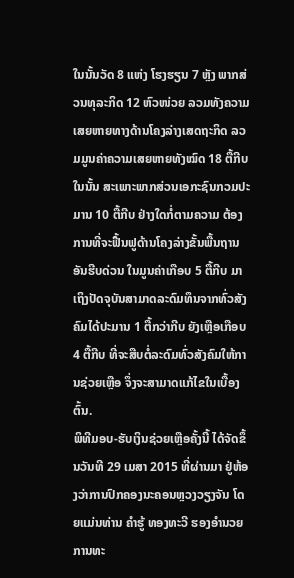ໃນນັ້ນວັດ 8 ແຫ່ງ ໂຮງຮຽນ 7 ຫຼັງ ພາກສ່ວນທຸລະກິດ 12 ຫົວໜ່ວຍ ລວມທັງຄວາມເສຍຫາຍທາງດ້ານໂຄງລ່າງເສດຖະກິດ ລວມມູນຄ່າຄວາມເສຍຫາຍທັງໝົດ 18 ຕື້ກີບ ໃນນັ້ນ ສະເພາະພາກສ່ວນເອກະຊົນກວມປະມານ 10 ຕື້ກີບ ຢ່າງໃດກໍ່ຕາມຄວາມ ຕ້ອງການທີ່ຈະຟື້ນຟູດ້ານໂຄງລ່າງຂັ້ນພື້ນຖານອັນຮີບດ່ວນ ໃນມູນຄ່າເກືອບ 5 ຕື້ກີບ ມາເຖິງປັດຈຸບັນສາມາດລະດົມທຶນຈາກທົ່ວສັງຄົມໄດ້ປະມານ 1 ຕື້ກວ່າກີບ ຍັງເຫຼືອເກືອບ 4 ຕື້ກີບ ທີ່ຈະສືບຕໍ່ລະດົມທົ່ວສັງຄົມໃຫ້ການຊ່ວຍເຫຼືອ ຈຶ່ງຈະສາມາດແກ້ໄຂໃນເບື້ອງຕົ້ນ.
ພິທີມອບ-ຮັບເງິນຊ່ວຍເຫຼືອຄັ້ງນີ້ ໄດ້ຈັດຂຶ້ນວັນທີ 29 ເມສາ 2015 ທີ່ຜ່ານມາ ຢູ່ຫ້ອງວ່າການປົກຄອງນະຄອນຫຼວງວຽງຈັນ ໂດຍແມ່ນທ່ານ ຄຳຮູ້ ທອງທະວີ ຮອງອຳນວຍການທະ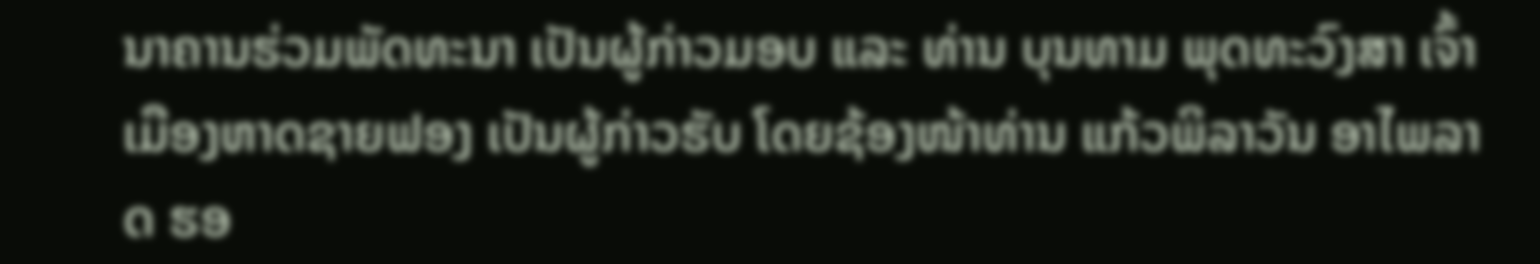ນາຄານຮ່ວມພັດທະນາ ເປັນຜູ້ກ່າວມອບ ແລະ ທ່ານ ບຸນທາມ ພຸດທະວົງສາ ເຈົ້າເມືອງຫາດຊາຍຟອງ ເປັນຜູ້ກ່າວຮັບ ໂດຍຊ້ອງໜ້າທ່ານ ແກ້ວພິລາວັນ ອາໄພລາດ ຮອ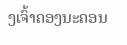ງເຈົ້າຄອງນະຄອນ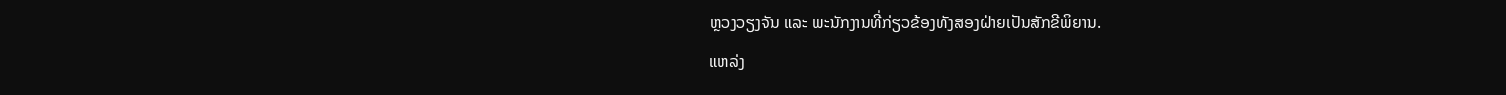ຫຼວງວຽງຈັນ ແລະ ພະນັກງານທີ່ກ່ຽວຂ້ອງທັງສອງຝ່າຍເປັນສັກຂີພິຍານ.
ແຫລ່ງ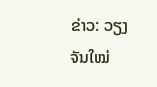ຂ່າວ: ວຽງຈັນໃໝ່